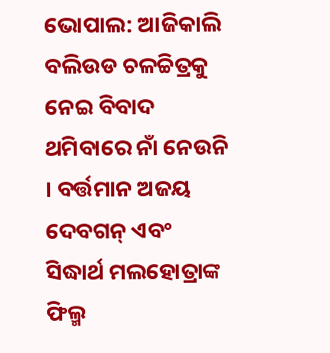ଭୋପାଲ: ଆଜିକାଲି ବଲିଉଡ ଚଳଚ୍ଚିତ୍ରକୁ ନେଇ ବିବାଦ ଥମିବାରେ ନାଁ ନେଉନି । ବର୍ତ୍ତମାନ ଅଜୟ ଦେବଗନ୍ ଏବଂ ସିଦ୍ଧାର୍ଥ ମଲହୋତ୍ରାଙ୍କ ଫିଲ୍ମ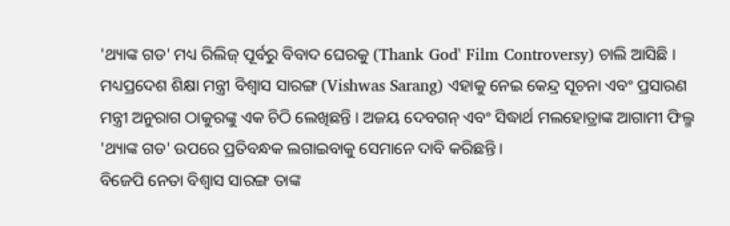'ଥ୍ୟାଙ୍କ ଗଡ' ମଧ୍ୟ ରିଲିଜ୍ ପୂର୍ବରୁ ବିବାଦ ଘେରକୁ (Thank God' Film Controversy) ଚାଲି ଆସିଛି । ମଧ୍ୟପ୍ରଦେଶ ଶିକ୍ଷା ମନ୍ତ୍ରୀ ବିଶ୍ବାସ ସାରଙ୍ଗ (Vishwas Sarang) ଏହାକୁ ନେଇ କେନ୍ଦ୍ର ସୂଚନା ଏବଂ ପ୍ରସାରଣ ମନ୍ତ୍ରୀ ଅନୁରାଗ ଠାକୁରଙ୍କୁ ଏକ ଚିଠି ଲେଖିଛନ୍ତି । ଅଜୟ ଦେବଗନ୍ ଏବଂ ସିଦ୍ଧାର୍ଥ ମଲହୋତ୍ରାଙ୍କ ଆଗାମୀ ଫିଲ୍ମ 'ଥ୍ୟାଙ୍କ ଗଡ' ଉପରେ ପ୍ରତିବନ୍ଧକ ଲଗାଇବାକୁ ସେମାନେ ଦାବି କରିଛନ୍ତି ।
ବିଜେପି ନେତା ବିଶ୍ବାସ ସାରଙ୍ଗ ତାଙ୍କ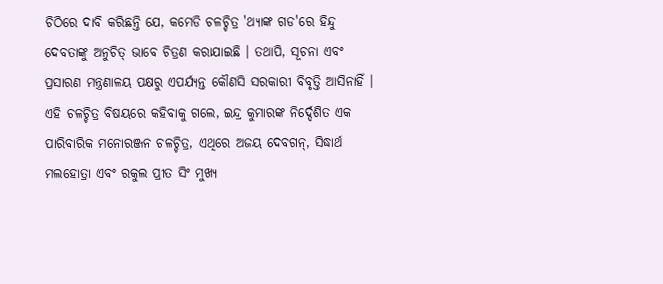ଚିଠିରେ ଦାବି କରିଛନ୍ତି ଯେ, କମେଡି ଚଳଚ୍ଚିତ୍ର 'ଥ୍ୟାଙ୍କ ଗଡ'ରେ ହିନ୍ଦୁ ଦେବତାଙ୍କୁ ଅନୁଚିତ୍ ଭାବେ ଚିତ୍ରଣ କରାଯାଇଛି । ତଥାପି, ସୂଚନା ଏବଂ ପ୍ରସାରଣ ମନ୍ତ୍ରଣାଳୟ ପକ୍ଷରୁ ଏପର୍ଯ୍ୟନ୍ତ କୌଣସି ସରକାରୀ ବିବୃତ୍ତି ଆସିନାହିଁ । ଏହି ଚଳଚ୍ଚିତ୍ର ବିଷୟରେ କହିବାକୁ ଗଲେ, ଇନ୍ଦ୍ର କୁମାରଙ୍କ ନିର୍ଦ୍ଦେଶିତ ଏକ ପାରିବାରିକ ମନୋରଞ୍ଜନ ଚଳଚ୍ଚିତ୍ର, ଏଥିରେ ଅଜୟ ଦେବଗନ୍, ସିଦ୍ଧାର୍ଥ ମଲହୋତ୍ରା ଏବଂ ରକୁଲ ପ୍ରୀତ ସିଂ ମୁଖ୍ୟ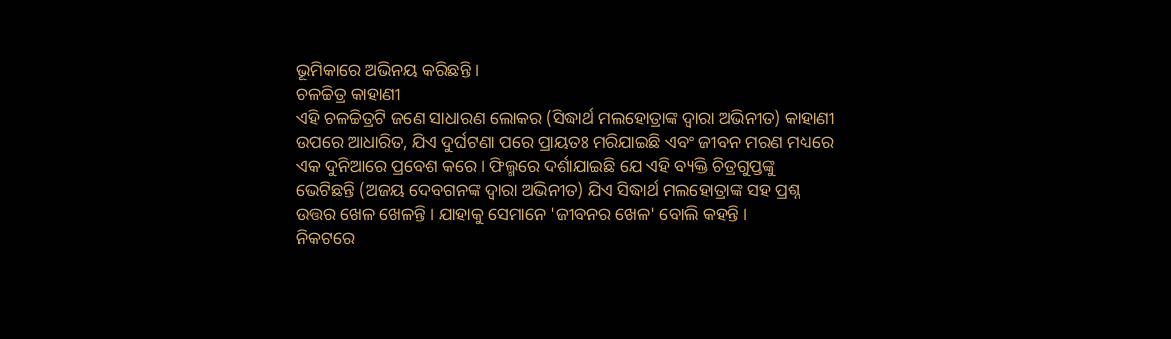ଭୂମିକାରେ ଅଭିନୟ କରିଛନ୍ତି ।
ଚଳଚ୍ଚିତ୍ର କାହାଣୀ
ଏହି ଚଳଚ୍ଚିତ୍ରଟି ଜଣେ ସାଧାରଣ ଲୋକର (ସିଦ୍ଧାର୍ଥ ମଲହୋତ୍ରାଙ୍କ ଦ୍ବାରା ଅଭିନୀତ) କାହାଣୀ ଉପରେ ଆଧାରିତ, ଯିଏ ଦୁର୍ଘଟଣା ପରେ ପ୍ରାୟତଃ ମରିଯାଇଛି ଏବଂ ଜୀବନ ମରଣ ମଧ୍ୟରେ ଏକ ଦୁନିଆରେ ପ୍ରବେଶ କରେ । ଫିଲ୍ମରେ ଦର୍ଶାଯାଇଛି ଯେ ଏହି ବ୍ୟକ୍ତି ଚିତ୍ରଗୁପ୍ତଙ୍କୁ ଭେଟିଛନ୍ତି (ଅଜୟ ଦେବଗନଙ୍କ ଦ୍ବାରା ଅଭିନୀତ) ଯିଏ ସିଦ୍ଧାର୍ଥ ମଲହୋତ୍ରାଙ୍କ ସହ ପ୍ରଶ୍ନ ଉତ୍ତର ଖେଳ ଖେଳନ୍ତି । ଯାହାକୁ ସେମାନେ 'ଜୀବନର ଖେଳ' ବୋଲି କହନ୍ତି ।
ନିକଟରେ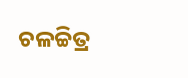ଚଳଚ୍ଚିତ୍ର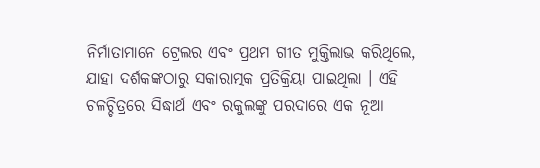ନିର୍ମାତାମାନେ ଟ୍ରେଲର ଏବଂ ପ୍ରଥମ ଗୀତ ମୁକ୍ତିଲାଭ କରିଥିଲେ, ଯାହା ଦର୍ଶକଙ୍କଠାରୁ ସକାରାତ୍ମକ ପ୍ରତିକ୍ରିୟା ପାଇଥିଲା । ଏହି ଚଳଚ୍ଚିତ୍ରରେ ସିଦ୍ଧାର୍ଥ ଏବଂ ରକୁଲଙ୍କୁ ପରଦାରେ ଏକ ନୂଆ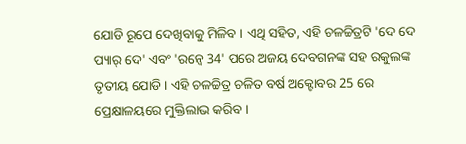ଯୋଡି ରୂପେ ଦେଖିବାକୁ ମିଳିବ । ଏଥି ସହିତ, ଏହି ଚଳଚ୍ଚିତ୍ରଟି 'ଦେ ଦେ ପ୍ୟାର୍ ଦେ' ଏବଂ 'ରନ୍ୱେ 34' ପରେ ଅଜୟ ଦେବଗନଙ୍କ ସହ ରକୁଲଙ୍କ ତୃତୀୟ ଯୋଡି । ଏହି ଚଳଚ୍ଚିତ୍ର ଚଳିତ ବର୍ଷ ଅକ୍ଟୋବର 25 ରେ ପ୍ରେକ୍ଷାଳୟରେ ମୁକ୍ତିଲାଭ କରିବ ।